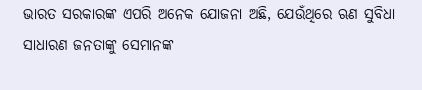ଭାରତ ସରକାରଙ୍କ ଏପରି ଅନେକ ଯୋଜନା ଅଛି, ଯେଉଁଥିରେ ଋଣ ସୁବିଧା ସାଧାରଣ ଜନତାଙ୍କୁ ସେମାନଙ୍କ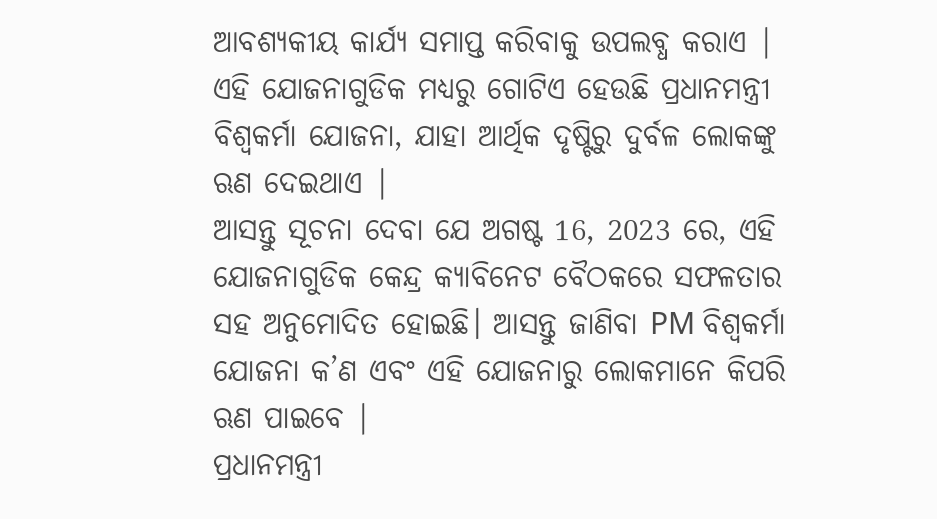ଆବଶ୍ୟକୀୟ କାର୍ଯ୍ୟ ସମାପ୍ତ କରିବାକୁ ଉପଲବ୍ଧ କରାଏ | ଏହି ଯୋଜନାଗୁଡିକ ମଧ୍ୟରୁ ଗୋଟିଏ ହେଉଛି ପ୍ରଧାନମନ୍ତ୍ରୀ ବିଶ୍ୱକର୍ମା ଯୋଜନା, ଯାହା ଆର୍ଥିକ ଦୃଷ୍ଟିରୁ ଦୁର୍ବଳ ଲୋକଙ୍କୁ ଋଣ ଦେଇଥାଏ |
ଆସନ୍ତୁ ସୂଚନା ଦେବା ଯେ ଅଗଷ୍ଟ 16, 2023 ରେ, ଏହି ଯୋଜନାଗୁଡିକ କେନ୍ଦ୍ର କ୍ୟାବିନେଟ ବୈଠକରେ ସଫଳତାର ସହ ଅନୁମୋଦିତ ହୋଇଛି। ଆସନ୍ତୁ ଜାଣିବା PM ବିଶ୍ୱକର୍ମା ଯୋଜନା କ’ଣ ଏବଂ ଏହି ଯୋଜନାରୁ ଲୋକମାନେ କିପରି ଋଣ ପାଇବେ |
ପ୍ରଧାନମନ୍ତ୍ରୀ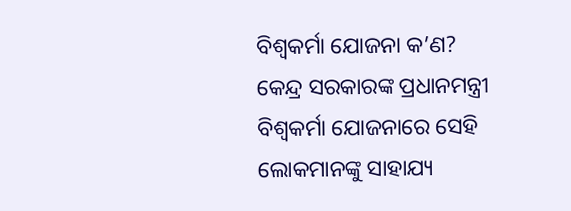ବିଶ୍ୱକର୍ମା ଯୋଜନା କ’ଣ?
କେନ୍ଦ୍ର ସରକାରଙ୍କ ପ୍ରଧାନମନ୍ତ୍ରୀ ବିଶ୍ୱକର୍ମା ଯୋଜନାରେ ସେହି ଲୋକମାନଙ୍କୁ ସାହାଯ୍ୟ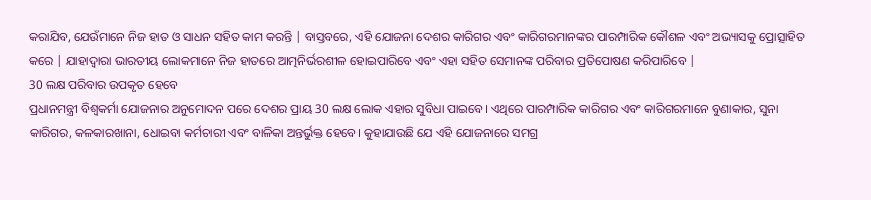କରାଯିବ, ଯେଉଁମାନେ ନିଜ ହାତ ଓ ସାଧନ ସହିତ କାମ କରନ୍ତି | ବାସ୍ତବରେ, ଏହି ଯୋଜନା ଦେଶର କାରିଗର ଏବଂ କାରିଗରମାନଙ୍କର ପାରମ୍ପାରିକ କୌଶଳ ଏବଂ ଅଭ୍ୟାସକୁ ପ୍ରୋତ୍ସାହିତ କରେ | ଯାହାଦ୍ୱାରା ଭାରତୀୟ ଲୋକମାନେ ନିଜ ହାତରେ ଆତ୍ମନିର୍ଭରଶୀଳ ହୋଇପାରିବେ ଏବଂ ଏହା ସହିତ ସେମାନଙ୍କ ପରିବାର ପ୍ରତିପୋଷଣ କରିପାରିବେ |
30 ଲକ୍ଷ ପରିବାର ଉପକୃତ ହେବେ
ପ୍ରଧାନମନ୍ତ୍ରୀ ବିଶ୍ୱକର୍ମା ଯୋଜନାର ଅନୁମୋଦନ ପରେ ଦେଶର ପ୍ରାୟ 30 ଲକ୍ଷ ଲୋକ ଏହାର ସୁବିଧା ପାଇବେ। ଏଥିରେ ପାରମ୍ପାରିକ କାରିଗର ଏବଂ କାରିଗରମାନେ ବୁଣାକାର, ସୁନା କାରିଗର, କଳକାରଖାନା, ଧୋଇବା କର୍ମଚାରୀ ଏବଂ ବାଳିକା ଅନ୍ତର୍ଭୁକ୍ତ ହେବେ। କୁହାଯାଉଛି ଯେ ଏହି ଯୋଜନାରେ ସମଗ୍ର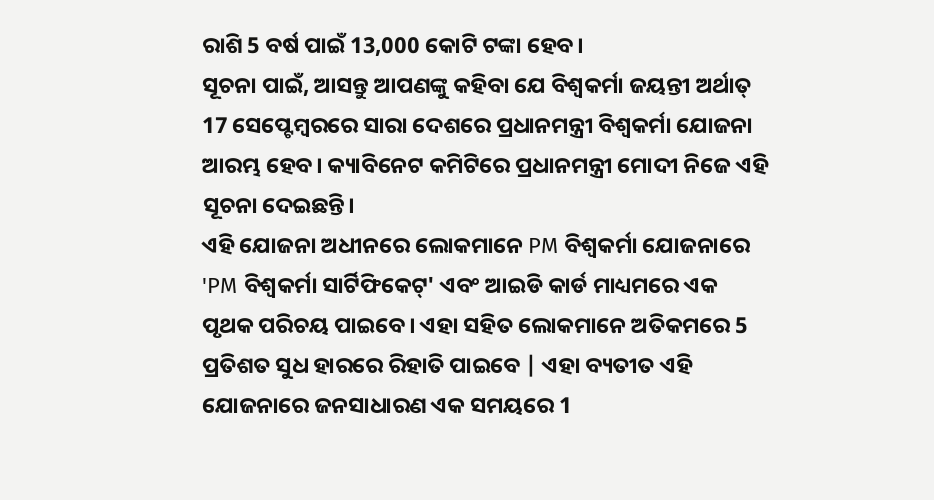ରାଶି 5 ବର୍ଷ ପାଇଁ 13,000 କୋଟି ଟଙ୍କା ହେବ।
ସୂଚନା ପାଇଁ, ଆସନ୍ତୁ ଆପଣଙ୍କୁ କହିବା ଯେ ବିଶ୍ୱକର୍ମା ଜୟନ୍ତୀ ଅର୍ଥାତ୍ 17 ସେପ୍ଟେମ୍ବରରେ ସାରା ଦେଶରେ ପ୍ରଧାନମନ୍ତ୍ରୀ ବିଶ୍ୱକର୍ମା ଯୋଜନା ଆରମ୍ଭ ହେବ। କ୍ୟାବିନେଟ କମିଟିରେ ପ୍ରଧାନମନ୍ତ୍ରୀ ମୋଦୀ ନିଜେ ଏହି ସୂଚନା ଦେଇଛନ୍ତି।
ଏହି ଯୋଜନା ଅଧୀନରେ ଲୋକମାନେ PM ବିଶ୍ୱକର୍ମା ଯୋଜନାରେ 'PM ବିଶ୍ୱକର୍ମା ସାର୍ଟିଫିକେଟ୍' ଏବଂ ଆଇଡି କାର୍ଡ ମାଧ୍ୟମରେ ଏକ ପୃଥକ ପରିଚୟ ପାଇବେ। ଏହା ସହିତ ଲୋକମାନେ ଅତିକମରେ 5 ପ୍ରତିଶତ ସୁଧ ହାରରେ ରିହାତି ପାଇବେ | ଏହା ବ୍ୟତୀତ ଏହି ଯୋଜନାରେ ଜନସାଧାରଣ ଏକ ସମୟରେ 1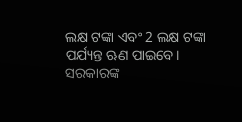ଲକ୍ଷ ଟଙ୍କା ଏବଂ 2 ଲକ୍ଷ ଟଙ୍କା ପର୍ଯ୍ୟନ୍ତ ଋଣ ପାଇବେ।
ସରକାରଙ୍କ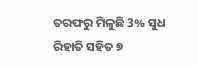ତରଫରୁ ମିଳୁଛି 3% ସୁଧ ରିହାତି ସହିତ ୭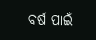ବର୍ଷ ପାଇଁ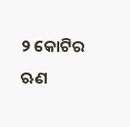୨ କୋଟିର ଋଣ